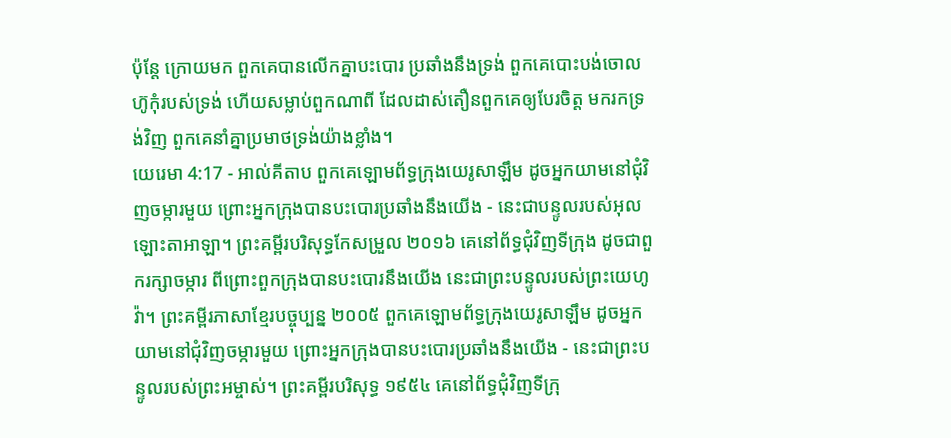ប៉ុន្តែ ក្រោយមក ពួកគេបានលើកគ្នាបះបោរ ប្រឆាំងនឹងទ្រង់ ពួកគេបោះបង់ចោលហ៊ូកុំរបស់ទ្រង់ ហើយសម្លាប់ពួកណាពី ដែលដាស់តឿនពួកគេឲ្យបែរចិត្ត មករកទ្រង់វិញ ពួកគេនាំគ្នាប្រមាថទ្រង់យ៉ាងខ្លាំង។
យេរេមា 4:17 - អាល់គីតាប ពួកគេឡោមព័ទ្ធក្រុងយេរូសាឡឹម ដូចអ្នកយាមនៅជុំវិញចម្ការមួយ ព្រោះអ្នកក្រុងបានបះបោរប្រឆាំងនឹងយើង - នេះជាបន្ទូលរបស់អុលឡោះតាអាឡា។ ព្រះគម្ពីរបរិសុទ្ធកែសម្រួល ២០១៦ គេនៅព័ទ្ធជុំវិញទីក្រុង ដូចជាពួករក្សាចម្ការ ពីព្រោះពួកក្រុងបានបះបោរនឹងយើង នេះជាព្រះបន្ទូលរបស់ព្រះយេហូវ៉ា។ ព្រះគម្ពីរភាសាខ្មែរបច្ចុប្បន្ន ២០០៥ ពួកគេឡោមព័ទ្ធក្រុងយេរូសាឡឹម ដូចអ្នកយាមនៅជុំវិញចម្ការមួយ ព្រោះអ្នកក្រុងបានបះបោរប្រឆាំងនឹងយើង - នេះជាព្រះបន្ទូលរបស់ព្រះអម្ចាស់។ ព្រះគម្ពីរបរិសុទ្ធ ១៩៥៤ គេនៅព័ទ្ធជុំវិញទីក្រុ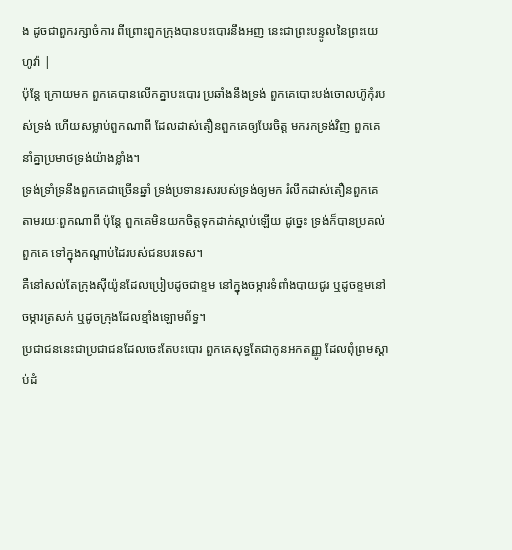ង ដូចជាពួករក្សាចំការ ពីព្រោះពួកក្រុងបានបះបោរនឹងអញ នេះជាព្រះបន្ទូលនៃព្រះយេហូវ៉ា |
ប៉ុន្តែ ក្រោយមក ពួកគេបានលើកគ្នាបះបោរ ប្រឆាំងនឹងទ្រង់ ពួកគេបោះបង់ចោលហ៊ូកុំរបស់ទ្រង់ ហើយសម្លាប់ពួកណាពី ដែលដាស់តឿនពួកគេឲ្យបែរចិត្ត មករកទ្រង់វិញ ពួកគេនាំគ្នាប្រមាថទ្រង់យ៉ាងខ្លាំង។
ទ្រង់ទ្រាំទ្រនឹងពួកគេជាច្រើនឆ្នាំ ទ្រង់ប្រទានរសរបស់ទ្រង់ឲ្យមក រំលឹកដាស់តឿនពួកគេ តាមរយៈពួកណាពី ប៉ុន្តែ ពួកគេមិនយកចិត្តទុកដាក់ស្ដាប់ឡើយ ដូច្នេះ ទ្រង់ក៏បានប្រគល់ពួកគេ ទៅក្នុងកណ្ដាប់ដៃរបស់ជនបរទេស។
គឺនៅសល់តែក្រុងស៊ីយ៉ូនដែលប្រៀបដូចជាខ្ទម នៅក្នុងចម្ការទំពាំងបាយជូរ ឬដូចខ្ទមនៅចម្ការត្រសក់ ឬដូចក្រុងដែលខ្មាំងឡោមព័ទ្ធ។
ប្រជាជននេះជាប្រជាជនដែលចេះតែបះបោរ ពួកគេសុទ្ធតែជាកូនអកតញ្ញូ ដែលពុំព្រមស្ដាប់ដំ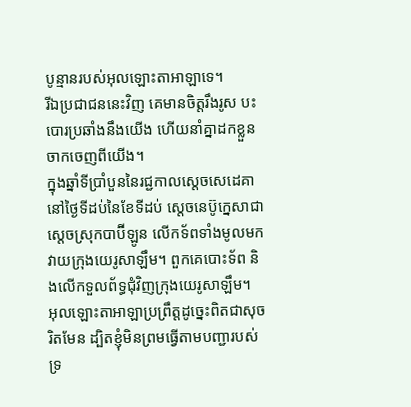បូន្មានរបស់អុលឡោះតាអាឡាទេ។
រីឯប្រជាជននេះវិញ គេមានចិត្តរឹងរូស បះបោរប្រឆាំងនឹងយើង ហើយនាំគ្នាដកខ្លួនចាកចេញពីយើង។
ក្នុងឆ្នាំទីប្រាំបួននៃរជ្ជកាលស្តេចសេដេគា នៅថ្ងៃទីដប់នៃខែទីដប់ ស្តេចនេប៊ូក្នេសាជាស្ដេចស្រុកបាប៊ីឡូន លើកទ័ពទាំងមូលមកវាយក្រុងយេរូសាឡឹម។ ពួកគេបោះទ័ព និងលើកទួលព័ទ្ធជុំវិញក្រុងយេរូសាឡឹម។
អុលឡោះតាអាឡាប្រព្រឹត្តដូច្នេះពិតជាសុចរិតមែន ដ្បិតខ្ញុំមិនព្រមធ្វើតាមបញ្ជារបស់ទ្រ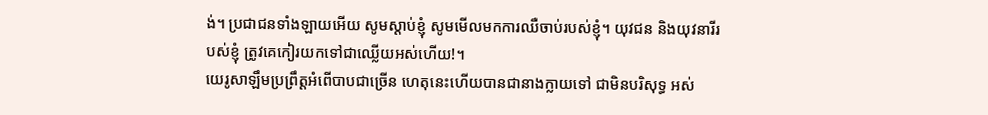ង់។ ប្រជាជនទាំងឡាយអើយ សូមស្ដាប់ខ្ញុំ សូមមើលមកការឈឺចាប់របស់ខ្ញុំ។ យុវជន និងយុវនារីរបស់ខ្ញុំ ត្រូវគេកៀរយកទៅជាឈ្លើយអស់ហើយ!។
យេរូសាឡឹមប្រព្រឹត្តអំពើបាបជាច្រើន ហេតុនេះហើយបានជានាងក្លាយទៅ ជាមិនបរិសុទ្ធ អស់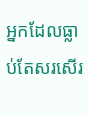អ្នកដែលធ្លាប់តែសរសើរ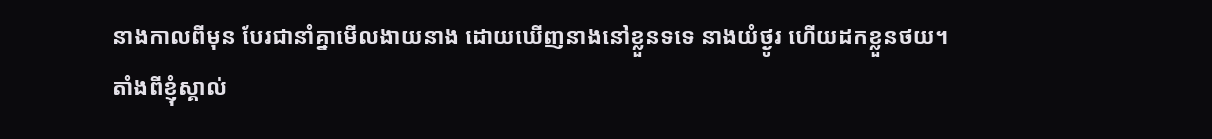នាងកាលពីមុន បែរជានាំគ្នាមើលងាយនាង ដោយឃើញនាងនៅខ្លួនទទេ នាងយំថ្ងូរ ហើយដកខ្លួនថយ។
តាំងពីខ្ញុំស្គាល់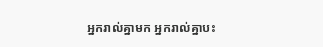អ្នករាល់គ្នាមក អ្នករាល់គ្នាបះ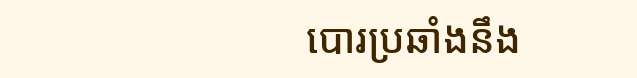បោរប្រឆាំងនឹង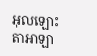អុលឡោះតាអាឡា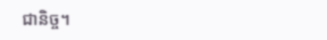ជានិច្ច។